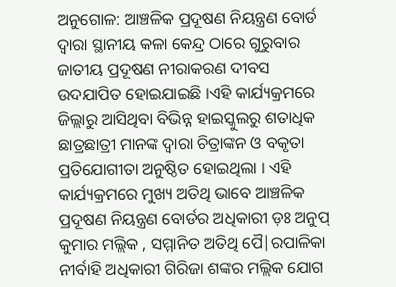ଅନୁଗୋଳ: ଆଞ୍ଚଳିକ ପ୍ରଦୂଷଣ ନିୟନ୍ତ୍ରଣ ବୋର୍ଡ ଦ୍ଵାରା ସ୍ଥାନୀୟ କଳା କେନ୍ଦ୍ର ଠାରେ ଗୁରୁବାର ଜାତୀୟ ପ୍ରଦୂଷଣ ନୀରାକରଣ ଦୀବସ ଉଦଯାପିତ ହୋଇଯାଇଛି ।ଏହି କାର୍ଯ୍ୟକ୍ରମରେ ଜିଲ୍ଲାରୁ ଆସିଥିବା ବିଭିନ୍ନ ହାଇସ୍କୁଲରୁ ଶତାଧିକ ଛାତ୍ରଛାତ୍ରୀ ମାନଙ୍କ ଦ୍ଵାରା ଚିତ୍ରାଙ୍କନ ଓ ବକୃତା ପ୍ରତିଯୋଗୀତା ଅନୁଷ୍ଠିତ ହୋଇଥିଲା । ଏହି କାର୍ଯ୍ୟକ୍ରମରେ ମୁଖ୍ୟ ଅତିଥି ଭାବେ ଆଞ୍ଚଳିକ ପ୍ରଦୂଷଣ ନିୟନ୍ତ୍ରଣ ବୋର୍ଡର ଅଧିକାରୀ ଡ଼ଃ ଅନୁପ୍ କୁମାର ମଲ୍ଲିକ , ସମ୍ମାନିତ ଅତିଥି ପୈ|ରପାଳିକା ନୀର୍ବାହି ଅଧିକାରୀ ଗିରିଜା ଶଙ୍କର ମଲ୍ଲିକ ଯୋଗ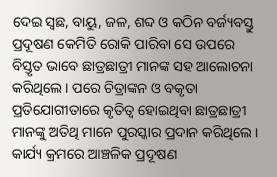ଦେଇ ସ୍ବଛ, ବାୟୁ, ଜଳ, ଶବ୍ଦ ଓ କଠିନ ବର୍ଜ୍ୟବସ୍ତୁ ପ୍ରଦୂଷଣ କେମିତି ରୋକି ପାରିବା ସେ ଉପରେ ବିସ୍ତୃତ ଭାବେ ଛାତ୍ରଛାତ୍ରୀ ମାନଙ୍କ ସହ ଆଲୋଚନା କରିଥିଲେ । ପରେ ଚିତ୍ରାଙ୍କନ ଓ ବକୃତା ପ୍ରତିଯୋଗୀତାରେ କୃତିତ୍ବ ହୋଇଥିବା ଛାତ୍ରଛାତ୍ରୀ ମାନଙ୍କୁ ଅତିଥି ମାନେ ପୁରସ୍କାର ପ୍ରଦାନ କରିଥିଲେ । କାର୍ଯ୍ୟ କ୍ରମରେ ଆଞ୍ଚଳିକ ପ୍ରଦୂଷଣ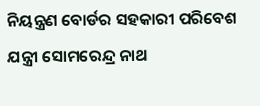ନିୟନ୍ତ୍ରଣ ବୋର୍ଡର ସହକାରୀ ପରିବେଶ ଯନ୍ତ୍ରୀ ସୋମରେନ୍ଦ୍ର ନାଥ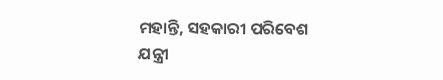ମହାନ୍ତି, ସହକାରୀ ପରିବେଶ ଯନ୍ତ୍ରୀ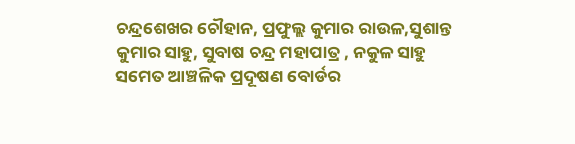ଚନ୍ଦ୍ରଶେଖର ଚୌହାନ, ପ୍ରଫୁଲ୍ଲ କୁମାର ରାଉଳ,ସୁଶାନ୍ତ କୁମାର ସାହୁ, ସୁବାଷ ଚନ୍ଦ୍ର ମହାପାତ୍ର , ନକୁଳ ସାହୁ ସମେତ ଆଞ୍ଚଳିକ ପ୍ରଦୂଷଣ ବୋର୍ଡର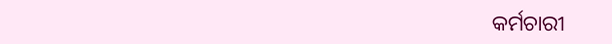କର୍ମଚାରୀ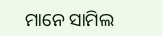ମାନେ ସାମିଲ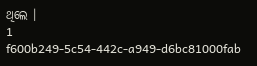ଥିଲେ ।
1
f600b249-5c54-442c-a949-d6bc81000fab